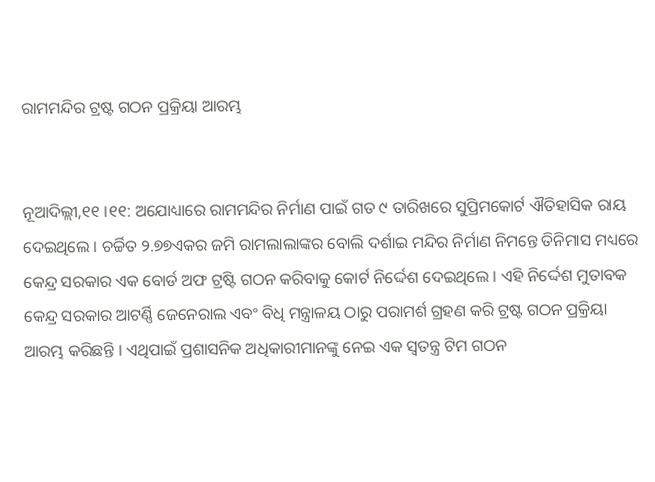ରାମମନ୍ଦିର ଟ୍ରଷ୍ଟ ଗଠନ ପ୍ରକ୍ରିୟା ଆରମ୍ଭ


ନୂଆଦିଲ୍ଲୀ,୧୧ ।୧୧: ଅଯୋଧ୍ୟାରେ ରାମମନ୍ଦିର ନିର୍ମାଣ ପାଇଁ ଗତ ୯ ତାରିଖରେ ସୁପ୍ରିମକୋର୍ଟ ଐତିହାସିକ ରାୟ ଦେଇଥିଲେ । ଚର୍ଚ୍ଚିତ ୨.୭୭ଏକର ଜମି ରାମଲାଲାଙ୍କର ବୋଲି ଦର୍ଶାଇ ମନ୍ଦିର ନିର୍ମାଣ ନିମନ୍ତେ ତିନିମାସ ମଧ୍ୟରେ କେନ୍ଦ୍ର ସରକାର ଏକ ବୋର୍ଡ ଅଫ ଟ୍ରଷ୍ଟି ଗଠନ କରିବାକୁ କୋର୍ଟ ନିର୍ଦ୍ଦେଶ ଦେଇଥିଲେ । ଏହି ନିର୍ଦ୍ଦେଶ ମୁତାବକ କେନ୍ଦ୍ର ସରକାର ଆଟର୍ଣ୍ଣି ଜେନେରାଲ ଏବଂ ବିଧି ମନ୍ତ୍ରାଳୟ ଠାରୁ ପରାମର୍ଶ ଗ୍ରହଣ କରି ଟ୍ରଷ୍ଟ ଗଠନ ପ୍ରକ୍ରିୟା ଆରମ୍ଭ କରିଛନ୍ତି । ଏଥିପାଇଁ ପ୍ରଶାସନିକ ଅଧିକାରୀମାନଙ୍କୁ ନେଇ ଏକ ସ୍ୱତନ୍ତ୍ର ଟିମ ଗଠନ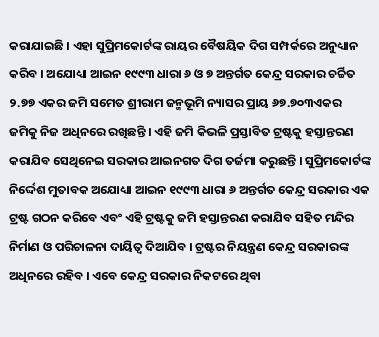କରାଯାଇଛି । ଏହା ସୁପ୍ରିମକୋର୍ଟଙ୍କ ରାୟର ବୈଷୟିକ ଦିଗ ସମ୍ପର୍କରେ ଅନୁଧ୍ୟାନ କରିବ । ଅଯୋଧ୍ୟା ଆଇନ ୧୯୯୩ ଧାରା ୬ ଓ ୭ ଅନ୍ତର୍ଗତ କେନ୍ଦ୍ର ସରକାର ଚର୍ଚ୍ଚିତ ୨.୭୭ ଏକର ଜମି ସମେତ ଶ୍ରୀରାମ ଜନ୍ମଭୂମି ନ୍ୟାସର ପ୍ରାୟ ୬୭.୭୦୩ଏକର ଜମିକୁ ନିଜ ଅଧିନରେ ରଖିଛନ୍ତି । ଏହି ଜମି କିଭଳି ପ୍ରସ୍ତାବିତ ଟ୍ରଷ୍ଟକୁ ହସ୍ତାନ୍ତରଣ କରାଯିବ ସେଥିନେଇ ସରକାର ଆଇନଗତ ଦିଗ ତର୍ଜମା କରୁଛନ୍ତି । ସୁପ୍ରିମକୋର୍ଟଙ୍କ ନିର୍ଦ୍ଦେଶ ମୁତାବକ ଅଯୋଧ୍ୟା ଆଇନ ୧୯୯୩ ଧାରା ୬ ଅନ୍ତର୍ଗତ କେନ୍ଦ୍ର ସରକାର ଏକ ଟ୍ରଷ୍ଟ ଗଠନ କରିବେ ଏବଂ ଏହି ଟ୍ରଷ୍ଟକୁ ଜମି ହସ୍ତାନ୍ତରଣ କରାଯିବ ସହିତ ମନ୍ଦିର ନିର୍ମାଣ ଓ ପରିଚାଳନା ଦାୟିତ୍ୱ ଦିଆଯିବ । ଟ୍ରଷ୍ଟର ନିୟନ୍ତ୍ରଣ କେନ୍ଦ୍ର ସରକାରଙ୍କ ଅଧିନରେ ରହିବ । ଏବେ କେନ୍ଦ୍ର ସରକାର ନିକଟରେ ଥିବା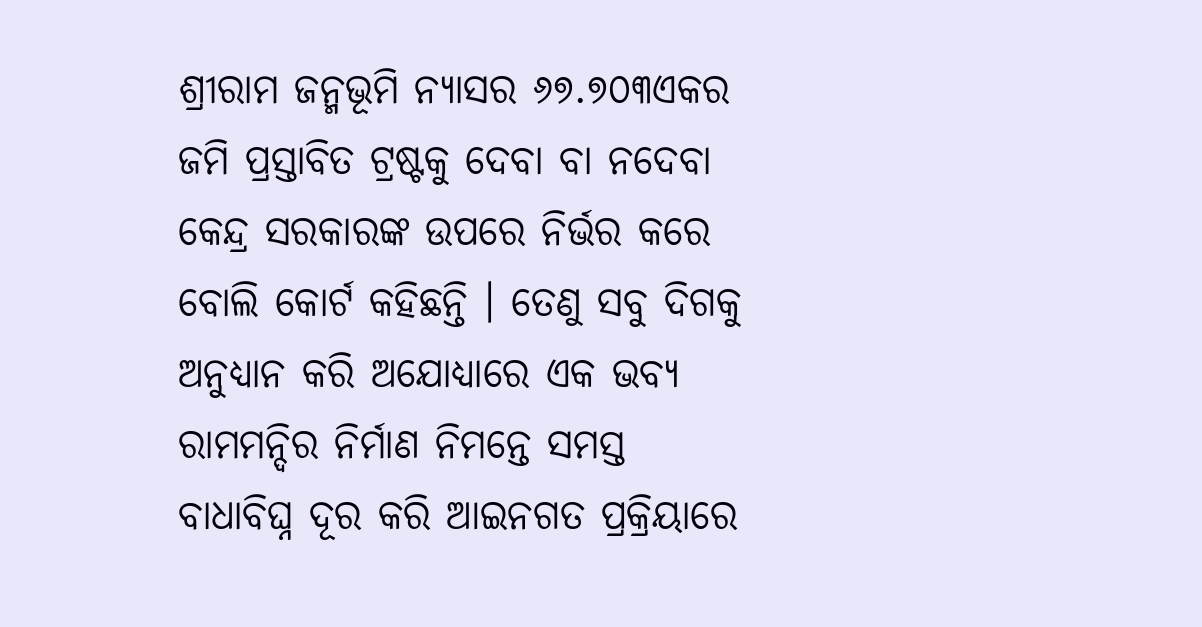ଶ୍ରୀରାମ ଜନ୍ମଭୂମି ନ୍ୟାସର ୬୭.୭୦୩ଏକର ଜମି ପ୍ରସ୍ତାବିତ ଟ୍ରଷ୍ଟକୁ ଦେବା ବା ନଦେବା କେନ୍ଦ୍ର ସରକାରଙ୍କ ଉପରେ ନିର୍ଭର କରେ ବୋଲି କୋର୍ଟ କହିଛନ୍ତି । ତେଣୁ ସବୁ ଦିଗକୁ ଅନୁଧ୍ୟାନ କରି ଅଯୋଧ୍ୟାରେ ଏକ ଭବ୍ୟ ରାମମନ୍ଦିର ନିର୍ମାଣ ନିମନ୍ତେ ସମସ୍ତ ବାଧାବିଘ୍ନ ଦୂର କରି ଆଇନଗତ ପ୍ରକ୍ରିୟାରେ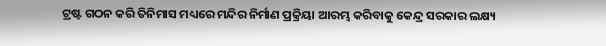ଟ୍ରଷ୍ଟ ଗଠନ କରି ତିନିମାସ ମଧ୍ୟରେ ମନ୍ଦିର ନିର୍ମାଣ ପ୍ରକ୍ରିୟା ଆରମ୍ଭ କରିବାକୁ କେନ୍ଦ୍ର ସରକାର ଲକ୍ଷ୍ୟ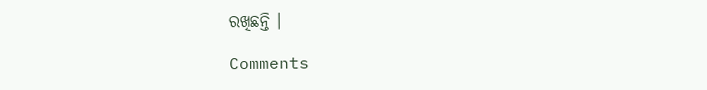ରଖିଛନ୍ତି ।

Comments